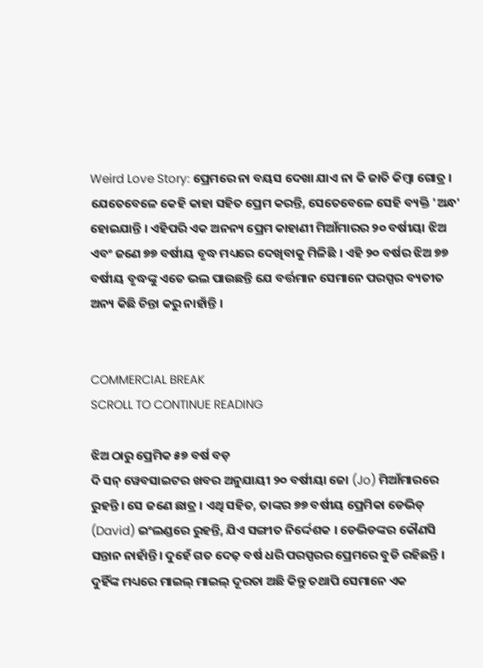Weird Love Story: ପ୍ରେମରେ ନା ବୟସ ଦେଖା ଯାଏ ନା କି ଜାତି କିମ୍ବା ଗୋତ୍ର । ଯେତେବେଳେ କେହି କାହା ସହିତ ପ୍ରେମ କରନ୍ତି, ସେତେବେଳେ ସେହି ବ୍ୟକ୍ତି 'ଅନ୍ଧ' ହୋଇଯାନ୍ତି । ଏହିପରି ଏକ ଅନନ୍ୟ ପ୍ରେମ କାହାଣୀ ମିଆଁମାରର ୨୦ ବର୍ଷୀୟା ଝିଅ ଏବଂ ଜଣେ ୭୭ ବର୍ଷୀୟ ବୃଦ୍ଧ ମଧ୍ୟରେ ଦେଖିବାକୁ ମିଳିଛି । ଏହି ୨୦ ବର୍ଷର ଝିଅ ୭୭ ବର୍ଷୀୟ ବୃଦ୍ଧଙ୍କୁ ଏତେ ଭଲ ପାଉଛନ୍ତି ଯେ ବର୍ତ୍ତମାନ ସେମାନେ ପରସ୍ପର ବ୍ୟତୀତ ଅନ୍ୟ କିଛି ଚିନ୍ତା କରୁ ନାହାଁନ୍ତି ।


COMMERCIAL BREAK
SCROLL TO CONTINUE READING

ଝିଅ ଠାରୁ ପ୍ରେମିକ ୫୭ ବର୍ଷ ବଡ଼
ଦି ସନ୍ ୱେବସାଇଟର ଖବର ଅନୁଯାୟୀ ୨୦ ବର୍ଷୀୟା ଜୋ (Jo) ମିଆଁମାରରେ ରୁହନ୍ତି । ସେ ଜଣେ ଛାତ୍ର । ଏଥି ସହିତ, ତାଙ୍କର ୭୭ ବର୍ଷୀୟ ପ୍ରେମିକା ଡେଭିଡ୍ (David) ଇଂଲଣ୍ଡରେ ରୁହନ୍ତି, ଯିଏ ସଙ୍ଗୀତ ନିର୍ଦ୍ଦେଶକ । ଡେଭିଡଙ୍କର କୌଣସି ସନ୍ତାନ ନାହାଁନ୍ତି। ଦୁହେଁ ଗତ ଦେଢ଼ ବର୍ଷ ଧରି ପରସ୍ପରର ପ୍ରେମରେ ବୁଡି ରହିଛନ୍ତି । ଦୁହିଁଙ୍କ ମଧ୍ୟରେ ମାଇଲ୍ ମାଇଲ୍ ଦୂରତା ଅଛି କିନ୍ତୁ ତଥାପି ସେମାନେ ଏକ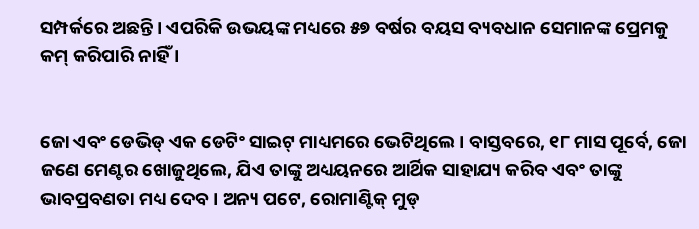ସମ୍ପର୍କରେ ଅଛନ୍ତି । ଏପରିକି ଉଭୟଙ୍କ ମଧ୍ୟରେ ୫୭ ବର୍ଷର ବୟସ ବ୍ୟବଧାନ ସେମାନଙ୍କ ପ୍ରେମକୁ କମ୍ କରିପାରି ନାହିଁ ।


ଜୋ ଏବଂ ଡେଭିଡ୍ ଏକ ଡେଟିଂ ସାଇଟ୍ ମାଧ୍ୟମରେ ଭେଟିଥିଲେ । ବାସ୍ତବରେ, ୧୮ ମାସ ପୂର୍ବେ, ଜୋ ଜଣେ ମେଣ୍ଟର ଖୋଜୁଥିଲେ, ଯିଏ ତାଙ୍କୁ ଅଧ୍ୟୟନରେ ଆର୍ଥିକ ସାହାଯ୍ୟ କରିବ ଏବଂ ତାଙ୍କୁ ଭାବପ୍ରବଣତା ମଧ୍ୟ ଦେବ । ଅନ୍ୟ ପଟେ, ରୋମାଣ୍ଟିକ୍ ମୁଡ୍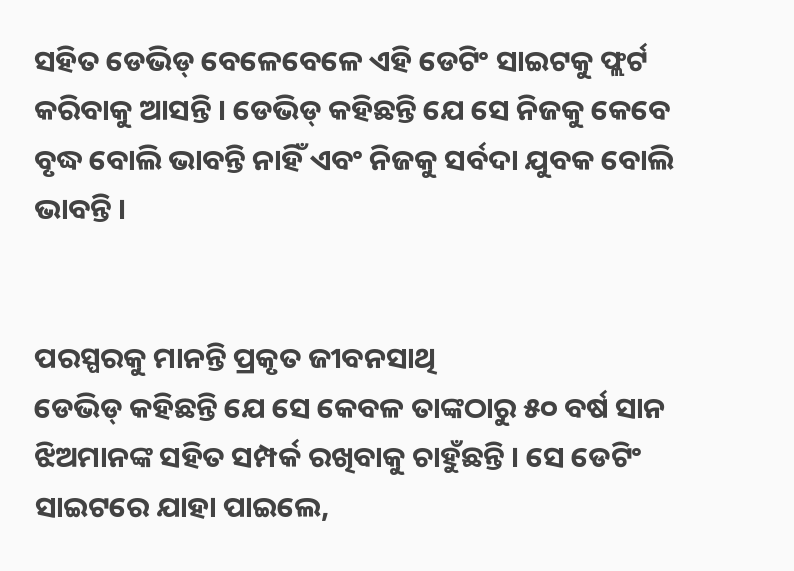ସହିତ ଡେଭିଡ୍ ବେଳେବେଳେ ଏହି ଡେଟିଂ ସାଇଟକୁ ଫ୍ଲର୍ଟ କରିବାକୁ ଆସନ୍ତି । ଡେଭିଡ୍ କହିଛନ୍ତି ଯେ ସେ ନିଜକୁ କେବେ ବୃଦ୍ଧ ବୋଲି ଭାବନ୍ତି ନାହିଁ ଏବଂ ନିଜକୁ ସର୍ବଦା ଯୁବକ ବୋଲି ଭାବନ୍ତି ।


ପରସ୍ପରକୁ ମାନନ୍ତି ପ୍ରକୃତ ଜୀବନସାଥି
ଡେଭିଡ୍ କହିଛନ୍ତି ଯେ ସେ କେବଳ ତାଙ୍କଠାରୁ ୫୦ ବର୍ଷ ସାନ ଝିଅମାନଙ୍କ ସହିତ ସମ୍ପର୍କ ରଖିବାକୁ ଚାହୁଁଛନ୍ତି । ସେ ଡେଟିଂ ସାଇଟରେ ଯାହା ପାଇଲେ,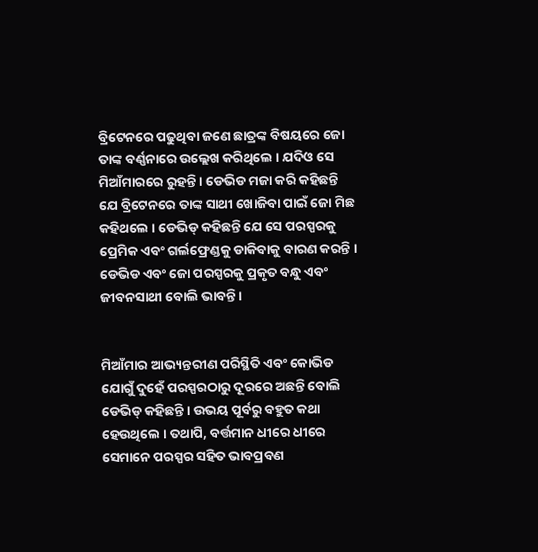ବ୍ରିଟେନରେ ପଢୁଥିବା ଜଣେ ଛାତ୍ରଙ୍କ ବିଷୟରେ ଜୋ ତାଙ୍କ ବର୍ଣ୍ଣନାରେ ଉଲ୍ଲେଖ କରିଥିଲେ । ଯଦିଓ ସେ ମିଆଁମାରରେ ରୁହନ୍ତି । ଡେଭିଡ ମଜା କରି କହିଛନ୍ତି ଯେ ବ୍ରିଟେନରେ ତାଙ୍କ ସାଥୀ ଖୋଜିବା ପାଇଁ ଜୋ ମିଛ କହିଥଲେ । ଡେଭିଡ୍ କହିଛନ୍ତି ଯେ ସେ ପରସ୍ପରକୁ ପ୍ରେମିକ ଏବଂ ଗର୍ଲଫ୍ରେଣ୍ଡକୁ ଡାକିବାକୁ ବାରଣ କରନ୍ତି । ଡେଭିଡ ଏବଂ ଜୋ ପରସ୍ପରକୁ ପ୍ରକୃତ ବନ୍ଧୁ ଏବଂ ଜୀବନସାଥୀ ବୋଲି ଭାବନ୍ତି ।


ମିଆଁମାର ଆଭ୍ୟନ୍ତରୀଣ ପରିସ୍ଥିତି ଏବଂ କୋଭିଡ ଯୋଗୁଁ ଦୁହେଁ ପରସ୍ପରଠାରୁ ଦୂରରେ ଅଛନ୍ତି ବୋଲି ଡେଭିଡ୍ କହିଛନ୍ତି । ଉଭୟ ପୂର୍ବରୁ ବହୁତ କଥା ହେଉଥିଲେ । ତଥାପି, ବର୍ତ୍ତମାନ ଧୀରେ ଧୀରେ ସେମାନେ ପରସ୍ପର ସହିତ ଭାବପ୍ରବଣ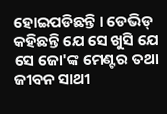ହୋଇପଡିଛନ୍ତି । ଡେଭିଡ୍ କହିଛନ୍ତି ଯେ ସେ ଖୁସି ଯେ ସେ ଜୋ'ଙ୍କ ମେଣ୍ଟର ତଥା ଜୀବନ ସାଥୀ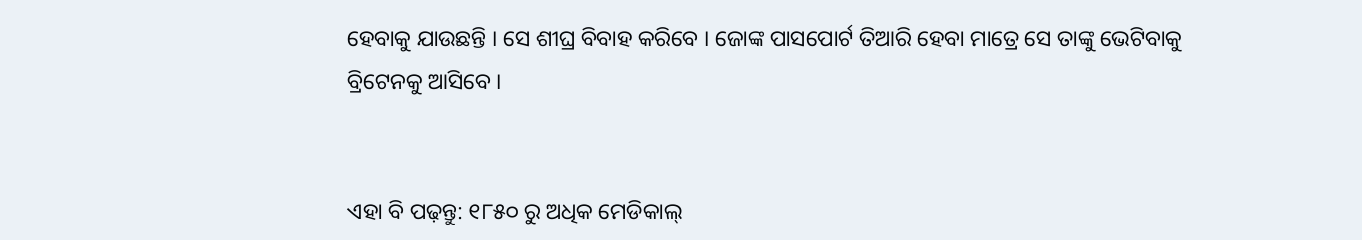ହେବାକୁ ଯାଉଛନ୍ତି । ସେ ଶୀଘ୍ର ବିବାହ କରିବେ । ଜୋଙ୍କ ପାସପୋର୍ଟ ତିଆରି ହେବା ମାତ୍ରେ ସେ ତାଙ୍କୁ ଭେଟିବାକୁ ବ୍ରିଟେନକୁ ଆସିବେ ।


ଏହା ବି ପଢ଼ନ୍ତୁ: ୧୮୫୦ ରୁ ଅଧିକ ମେଡିକାଲ୍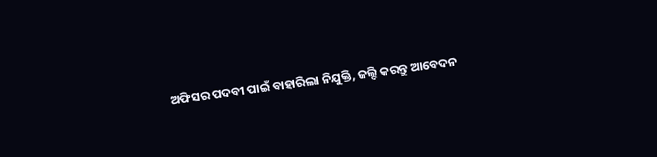ଅଫିସର ପଦବୀ ପାଇଁ ବାହାରିଲା ନିଯୁକ୍ତି, ଜଲ୍ଦି କରନ୍ତୁ ଆବେଦନ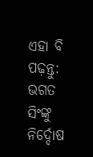ଏହା ବି ପଢ଼ନ୍ତୁ: ଭଗତ ସିଂଙ୍କୁ ନିର୍ଦ୍ଦୋଷ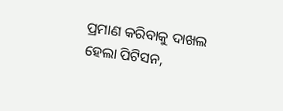ପ୍ରମାଣ କରିବାକୁ ଦାଖଲ ହେଲା ପିଟିସନ,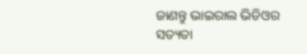ଜାଣନ୍ତୁ ଭାଇରାଲ ଭିଡିଓର ସତ୍ୟତା